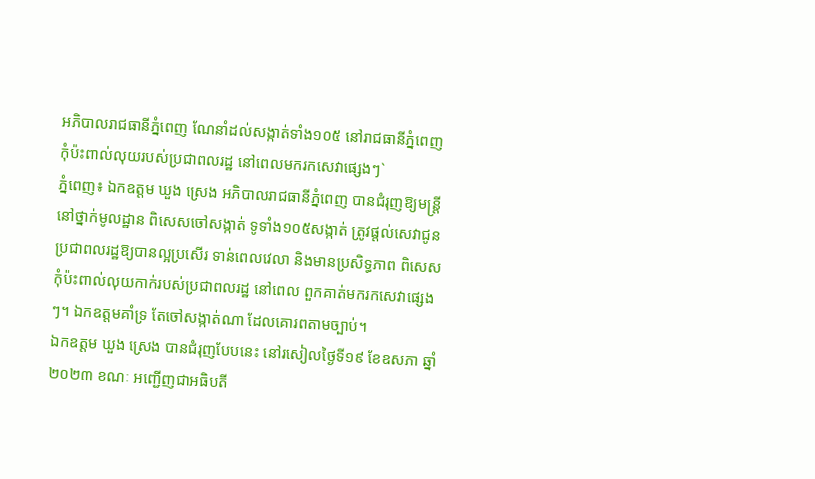អភិបាលរាជធានីភ្នំពេញ ណែនាំដល់សង្កាត់ទាំង១០៥ នៅរាជធានីភ្នំពេញ កុំប៉ះពាល់លុយរបស់ប្រជាពលរដ្ឋ នៅពេលមករកសេវាផ្សេងៗ`
ភ្នំពេញ៖ ឯកឧត្តម ឃួង ស្រេង អភិបាលរាជធានីភ្នំពេញ បានជំរុញឱ្យមន្ត្រីនៅថ្នាក់មូលដ្ឋាន ពិសេសចៅសង្កាត់ ទូទាំង១០៥សង្កាត់ ត្រូវផ្តល់សេវាជូនប្រជាពលរដ្ឋឱ្យបានល្អប្រសើរ ទាន់ពេលវេលា និងមានប្រសិទ្ធភាព ពិសេសកុំប៉ះពាល់លុយកាក់របស់ប្រជាពលរដ្ឋ នៅពេល ពួកគាត់មករកសេវាផ្សេងៗ។ ឯកឧត្តមគាំទ្រ តែចៅសង្កាត់ណា ដែលគោរពតាមច្បាប់។
ឯកឧត្តម ឃួង ស្រេង បានជំរុញបែបនេះ នៅរសៀលថ្ងៃទី១៩ ខែឧសភា ឆ្នាំ២០២៣ ខណៈ អញ្ជើញជាអធិបតី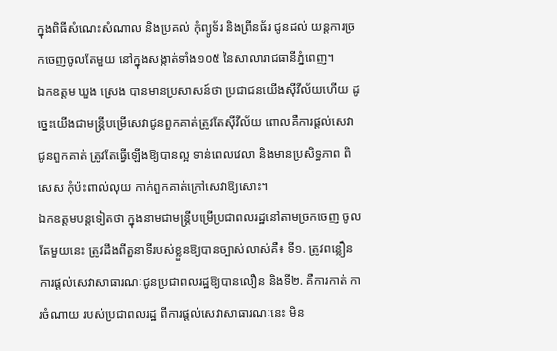ក្នុងពិធីសំណេះសំណាល និងប្រគល់ កុំព្យូទ័រ និងព្រីនធ័រ ជូនដល់ យន្តការច្រកចេញចូលតែមួយ នៅក្នុងសង្កាត់ទាំង១០៥ នៃសាលារាជធានីភ្នំពេញ។
ឯកឧត្តម ឃួង ស្រេង បានមានប្រសាសន៍ថា ប្រជាជនយើងស៊ីវីល័យហើយ ដូច្នេះយើងជាមន្ត្រីបម្រើសេវាជូនពួកគាត់ត្រូវតែស៊ីវីល័យ ពោលគឺការផ្តល់សេវាជូនពួកគាត់ ត្រូវតែធ្វើឡើងឱ្យបានល្អ ទាន់ពេលវេលា និងមានប្រសិទ្ធភាព ពិសេស កុំប៉ះពាល់លុយ កាក់ពួកគាត់ក្រៅសេវាឱ្យសោះ។
ឯកឧត្តមបន្តទៀតថា ក្នុងនាមជាមន្ត្រីបម្រើប្រជាពលរដ្ឋនៅតាមច្រកចេញ ចូលតែមួយនេះ ត្រូវដឹងពីតួនាទីរបស់ខ្លួនឱ្យបានច្បាស់លាស់គឺ៖ ទី១. ត្រូវពន្លឿន ការផ្តល់សេវាសាធារណៈជូនប្រជាពលរដ្ឋឱ្យបានលឿន និងទី២. គឺការកាត់ ការចំណាយ របស់ប្រជាពលរដ្ឋ ពីការផ្តល់សេវាសាធារណៈនេះ មិន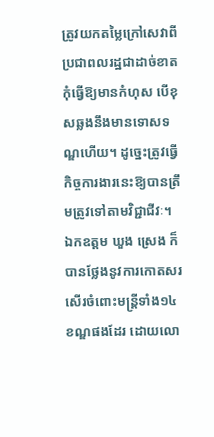ត្រូវយកតម្លៃក្រៅសេវាពី ប្រជាពលរដ្ឋជាដាច់ខាត កុំធ្វើឱ្យមានកំហុស បើខុសឆ្លងនឹងមានទោសទណ្ឌហើយ។ ដូច្នេះត្រូវធ្វើកិច្ចការងារនេះឱ្យបានត្រឹមត្រូវទៅតាមវិជ្ជាជីវៈ។
ឯកឧត្តម ឃួង ស្រេង ក៏បានថ្លែងនូវការកោតសរសើរចំពោះមន្ត្រីទាំង១៤ខណ្ឌផងដែរ ដោយលោ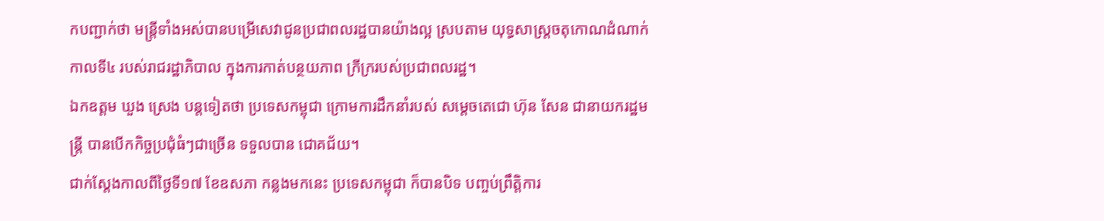កបញ្ជាក់ថា មន្ត្រីទាំងអស់បានបម្រើសេវាជូនប្រជាពលរដ្ឋបានយ៉ាងល្អ ស្របតាម យុទ្ធសាស្ត្រចតុកោណដំណាក់កាលទី៤ របស់រាជរដ្ឋាភិបាល ក្នុងការកាត់បន្ថយភាព ក្រីក្ររបស់ប្រជាពលរដ្ឋ។
ឯកឧត្តម ឃួង ស្រេង បន្តទៀតថា ប្រទេសកម្ពុជា ក្រោមការដឹកនាំរបស់ សម្ដេចតេជោ ហ៊ុន សែន ជានាយករដ្ឋមន្ដ្រី បានបើកកិច្ចប្រជុំធំៗជាច្រើន ទទួលបាន ជោគជ័យ។
ជាក់ស្តែងកាលពីថ្ងៃទី១៧ ខែឧសភា កន្លងមកនេះ ប្រទេសកម្ពុជា ក៏បានបិទ បញ្ចប់ព្រឹត្តិការ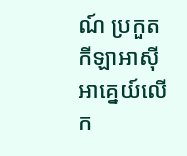ណ៍ ប្រកួតកីឡាអាស៊ីអាគ្នេយ៍លើក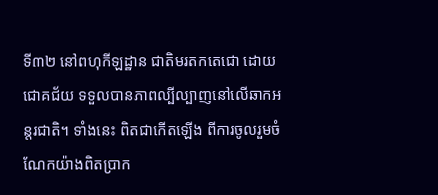ទី៣២ នៅពហុកីឡដ្ឋាន ជាតិមរតកតេជោ ដោយជោគជ័យ ទទួលបានភាពល្បីល្បាញនៅលើឆាកអន្តរជាតិ។ ទាំងនេះ ពិតជាកើតឡើង ពីការចូលរួមចំណែកយ៉ាងពិតប្រាក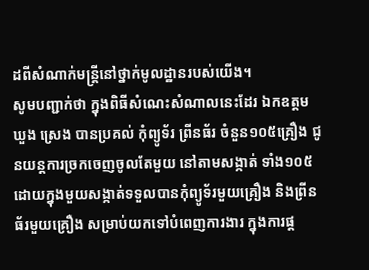ដពីសំណាក់មន្ត្រីនៅថ្នាក់មូលដ្ឋានរបស់យើង។
សូមបញ្ជាក់ថា ក្នុងពិធីសំណេះសំណាលនេះដែរ ឯកឧត្តម ឃួង ស្រេង បានប្រគល់ កុំព្យូទ័រ ព្រីនធ័រ ចំនួន១០៥គ្រឿង ជូនយន្តការច្រកចេញចូលតែមួយ នៅតាមសង្កាត់ ទាំង១០៥ ដោយក្នុងមួយសង្កាត់ទទួលបានកុំព្យូទ័រមួយគ្រឿង និងព្រីនធ័រមួយគ្រឿង សម្រាប់យកទៅបំពេញការងារ ក្នុងការផ្ត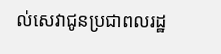ល់សេវាជូនប្រជាពលរដ្ឋ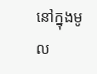នៅក្នុងមូល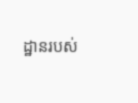ដ្ឋានរបស់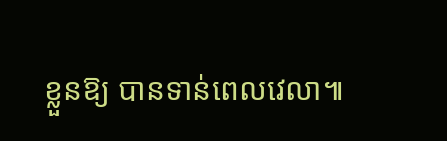ខ្លួនឱ្យ បានទាន់ពេលវេលា៕